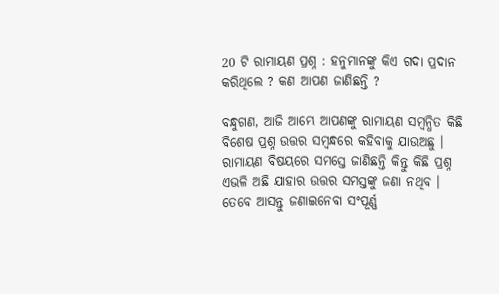20 ଟି ରାମାୟଣ ପ୍ରଶ୍ନ : ହନୁମାନଙ୍କୁ କିଏ ଗଦା ପ୍ରଦାନ କରିଥିଲେ ? କଣ ଆପଣ ଜାଣିଛନ୍ତି ?

ବନ୍ଧୁଗଣ, ଆଜି ଆମ୍ଭେ ଆପଣଙ୍କୁ ରାମାୟଣ ସମ୍ବନ୍ଧିତ କିଛି ବିଶେଷ ପ୍ରଶ୍ନ ଉତ୍ତର ସମ୍ବନ୍ଧରେ କହିବାକୁ ଯାଉଅଛୁ । ରାମାୟଣ ବିଷୟରେ ସମସ୍ତେ ଜାଣିଛନ୍ତି କିନ୍ତୁ କିଛି ପ୍ରଶ୍ନ ଏଭଳି ଅଛି ଯାହାର ଉତ୍ତର ସମସ୍ତଙ୍କୁ ଜଣା ନଥିବ । ତେବେ ଆସନ୍ତୁ ଜଣାଇନେବା ସଂପୂର୍ଣ୍ଣ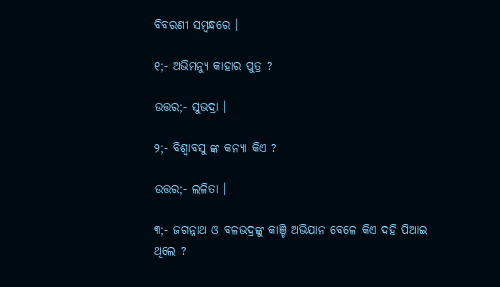ବିବରଣୀ ସମ୍ବନ୍ଧରେ ।

୧;- ଅଭିମନ୍ୟୁ କାହାର ପୁତ୍ର ?

ଉତ୍ତର;- ସୁଭଦ୍ରା ।

୨;- ବିଶ୍ଵାବସୁ ଙ୍କ କନ୍ୟା କିଏ ?

ଉତ୍ତର;- ଲଳିତା ।

୩;- ଜଗନ୍ନାଥ ଓ ବଳଭଦ୍ରଙ୍କୁ କାଞ୍ଚି ଅଭିଯାନ ବେଳେ କିଏ ଦହି ପିଆଇ ଥିଲେ ?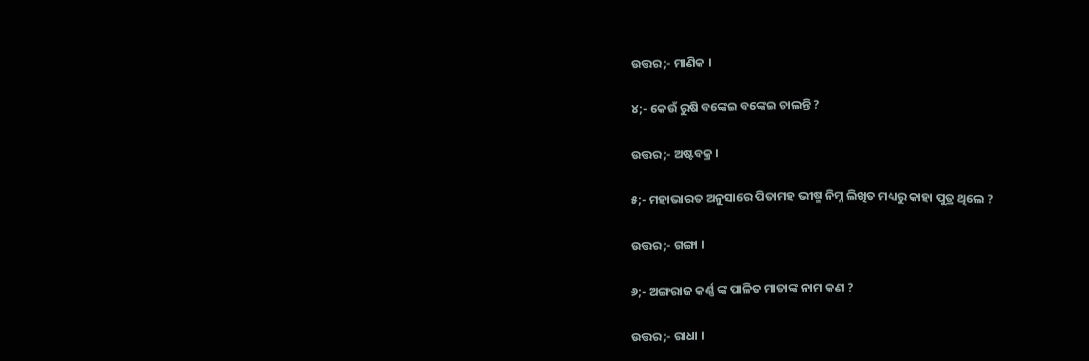ଉତ୍ତର;- ମାଣିକ ।

୪;- କେଉଁ ରୁଷି ବଙ୍କେଇ ବଙ୍କେଇ ଚାଲନ୍ତି ?

ଉତ୍ତର;- ଅଷ୍ଟବକ୍ର ।

୫;- ମହାଭାରତ ଅନୁସାରେ ପିତାମହ ଭୀଷ୍ମ ନିମ୍ନ ଲିଖିତ ମଧ୍ୟରୁ କାହା ପୁତ୍ର ଥିଲେ ?

ଉତ୍ତର;- ଗଙ୍ଗା ।

୬;- ଅଙ୍ଗରାଜ କର୍ଣ୍ଣ ଙ୍କ ପାଳିତ ମାତାଙ୍କ ନାମ କଣ ?

ଉତ୍ତର;- ରାଧା ।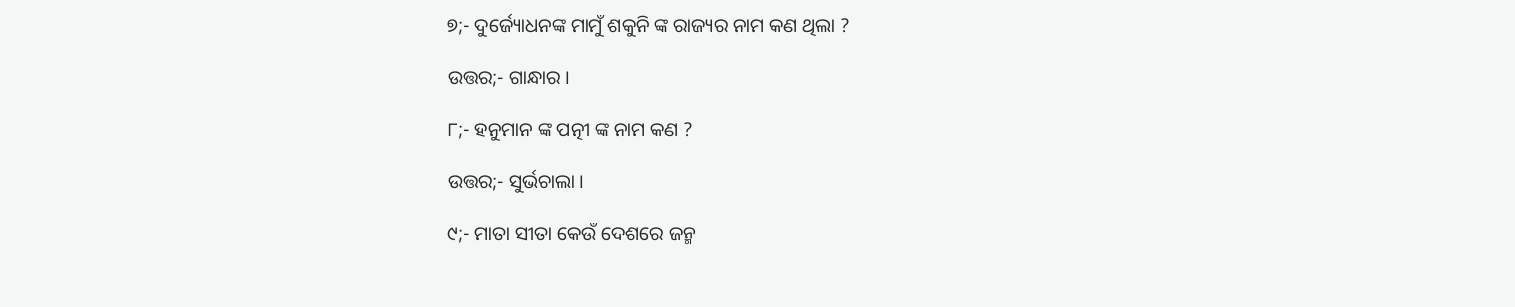୭;- ଦୁର୍ଜ୍ୟୋଧନଙ୍କ ମାମୁଁ ଶକୁନି ଙ୍କ ରାଜ୍ୟର ନାମ କଣ ଥିଲା ?

ଉତ୍ତର;- ଗାନ୍ଧାର ।

୮;- ହନୁମାନ ଙ୍କ ପତ୍ନୀ ଙ୍କ ନାମ କଣ ?

ଉତ୍ତର;- ସୁର୍ଭଚାଲା ।

୯;- ମାତା ସୀତା କେଉଁ ଦେଶରେ ଜନ୍ମ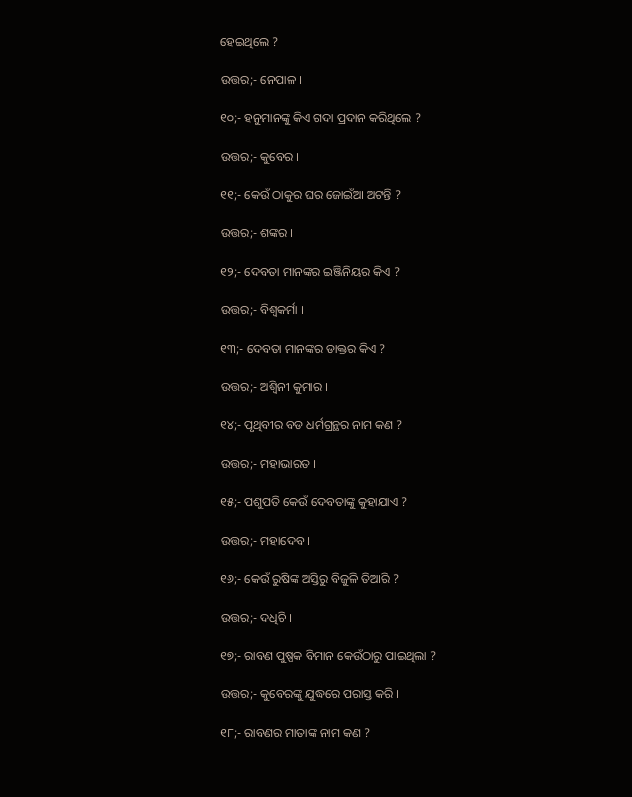ହେଇଥିଲେ ?

ଉତ୍ତର;- ନେପାଳ ।

୧୦;- ହନୁମାନଙ୍କୁ କିଏ ଗଦା ପ୍ରଦାନ କରିଥିଲେ ?

ଉତ୍ତର;- କୁବେର ।

୧୧;- କେଉଁ ଠାକୁର ଘର ଜୋଇଁଆ ଅଟନ୍ତି ?

ଉତ୍ତର;- ଶଙ୍କର ।

୧୨;- ଦେବତା ମାନଙ୍କର ଇଞ୍ଜିନିୟର କିଏ ?

ଉତ୍ତର;- ବିଶ୍ଵକର୍ମା ।

୧୩;- ଦେବତା ମାନଙ୍କର ଡାକ୍ତର କିଏ ?

ଉତ୍ତର;- ଅଶ୍ଵିନୀ କୁମାର ।

୧୪;- ପୃଥିବୀର ବଡ ଧର୍ମଗ୍ରନ୍ଥର ନାମ କଣ ?

ଉତ୍ତର;- ମହାଭାରତ ।

୧୫;- ପଶୁପତି କେଉଁ ଦେବତାଙ୍କୁ କୁହାଯାଏ ?

ଉତ୍ତର;- ମହାଦେବ ।

୧୬;- କେଉଁ ରୁଷିଙ୍କ ଅସ୍ତିରୁ ବିଜୁଳି ତିଆରି ?

ଉତ୍ତର;- ଦଧିଚି ।

୧୭;- ରାବଣ ପୁଷ୍ପକ ବିମାନ କେଉଁଠାରୁ ପାଇଥିଲା ?

ଉତ୍ତର;- କୁବେରଙ୍କୁ ଯୁଦ୍ଧରେ ପରାସ୍ତ କରି ।

୧୮;- ରାବଣର ମାତାଙ୍କ ନାମ କଣ ?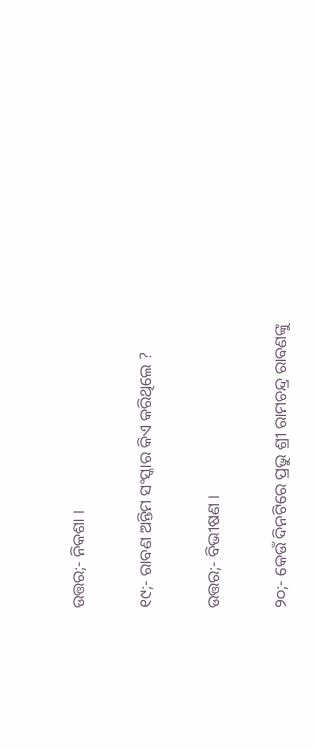ଉତ୍ତର;- ନିକଶା ।

୧୯;- ରାବଣ ଅନ୍ତିମ ସଂସ୍କାର କିଏ କରିଥିଲେ ?

ଉତ୍ତର;- ବିଭୀଷଣ ।

୨୦;- କେଉଁ ଦିନଟିରେ ପ୍ରଭୁ ଶ୍ରୀ ରାମଚନ୍ଦ୍ର ରାବଣଙ୍କୁ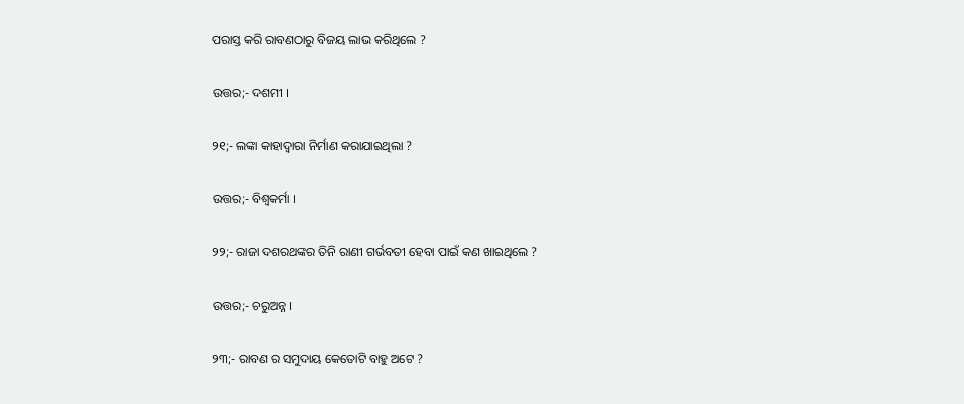ପରାସ୍ତ କରି ରାବଣଠାରୁ ବିଜୟ ଲାଭ କରିଥିଲେ ?

ଉତ୍ତର;- ଦଶମୀ ।

୨୧;- ଲଙ୍କା କାହାଦ୍ୱାରା ନିର୍ମାଣ କରାଯାଇଥିଲା ?

ଉତ୍ତର;- ବିଶ୍ଵକର୍ମା ।

୨୨;- ରାଜା ଦଶରଥଙ୍କର ତିନି ରାଣୀ ଗର୍ଭବତୀ ହେବା ପାଇଁ କଣ ଖାଇଥିଲେ ?

ଉତ୍ତର;- ଚରୁଅନ୍ନ ।

୨୩;- ରାବଣ ର ସମୁଦାୟ କେତୋଟି ବାହୁ ଅଟେ ?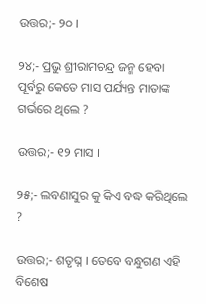ଉତ୍ତର;- ୨୦ ।

୨୪;- ପ୍ରଭୁ ଶ୍ରୀରାମଚନ୍ଦ୍ର ଜନ୍ମ ହେବା ପୂର୍ବରୁ କେତେ ମାସ ପର୍ଯ୍ୟନ୍ତ ମାତାଙ୍କ ଗର୍ଭରେ ଥିଲେ ?

ଉତ୍ତର;- ୧୨ ମାସ ।

୨୫;- ଲବଣାସୁର କୁ କିଏ ବଦ୍ଧ କରିଥିଲେ ?

ଉତ୍ତର;- ଶତୃଘ୍ନ । ତେବେ ବନ୍ଧୁଗଣ ଏହି ବିଶେଷ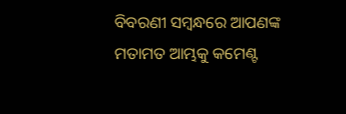ବିବରଣୀ ସମ୍ବନ୍ଧରେ ଆପଣଙ୍କ ମତାମତ ଆମ୍ଭକୁ କମେଣ୍ଟ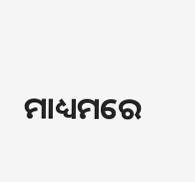ମାଧ୍ୟମରେ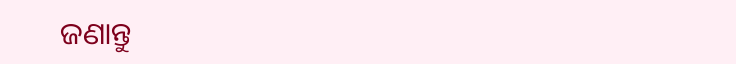ଜଣାନ୍ତୁ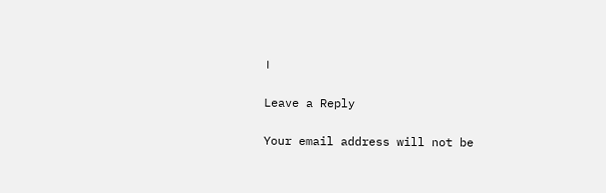।

Leave a Reply

Your email address will not be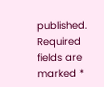published. Required fields are marked *